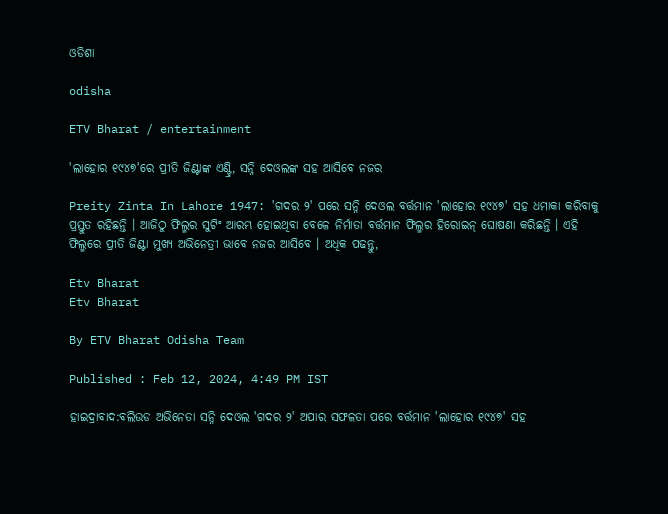ଓଡିଶା

odisha

ETV Bharat / entertainment

'ଲାହୋର ୧୯୪୭'ରେ ପ୍ରୀତି ଜିଣ୍ଟାଙ୍କ ଏଣ୍ଟ୍ରି, ସନ୍ନି ଦେଓଲଙ୍କ ସହ ଆସିବେ ନଜର

Preity Zinta In Lahore 1947: 'ଗଦର ୨' ପରେ ସନ୍ନି ଦେଓଲ ବର୍ତ୍ତମାନ 'ଲାହୋର ୧୯୪୭' ସହ ଧମାକା କରିବାକୁ ପ୍ରସ୍ତୁତ ରହିଛନ୍ତି । ଆଜିଠୁ ଫିଲ୍ମର ସୁଟିଂ ଆରମ୍ଭ ହୋଇଥିବା ବେଳେ ନିର୍ମାତା ବର୍ତ୍ତମାନ ଫିଲ୍ମର ହିରୋଇନ୍ ଘୋଷଣା କରିଛନ୍ତି । ଏହି ଫିଲ୍ମରେ ପ୍ରୀତି ଜିଣ୍ଟା ମୁଖ୍ୟ ଅଭିନେତ୍ରୀ ଭାବେ ନଜର ଆସିବେ । ଅଧିକ ପଢନ୍ତୁ,

Etv Bharat
Etv Bharat

By ETV Bharat Odisha Team

Published : Feb 12, 2024, 4:49 PM IST

ହାଇଦ୍ରାବାଦ:ବଲିଉଡ ଅଭିନେତା ସନ୍ନି ଦେଓଲ 'ଗଦର ୨' ଅପାର ସଫଳତା ପରେ ବର୍ତ୍ତମାନ 'ଲାହୋର ୧୯୪୭' ସହ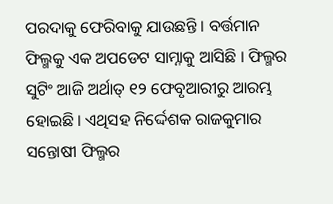ପରଦାକୁ ଫେରିବାକୁ ଯାଉଛନ୍ତି । ବର୍ତ୍ତମାନ ଫିଲ୍ମକୁ ଏକ ଅପଡେଟ ସାମ୍ନାକୁ ଆସିଛି । ଫିଲ୍ମର ସୁଟିଂ ଆଜି ଅର୍ଥାତ୍ ୧୨ ଫେବୃଆରୀରୁ ଆରମ୍ଭ ହୋଇଛି । ଏଥିସହ ନିର୍ଦ୍ଦେଶକ ରାଜକୁମାର ସନ୍ତୋଷୀ ଫିଲ୍ମର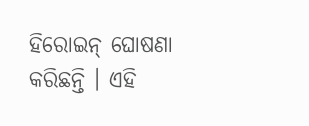ହିରୋଇନ୍ ଘୋଷଣା କରିଛନ୍ତି । ଏହି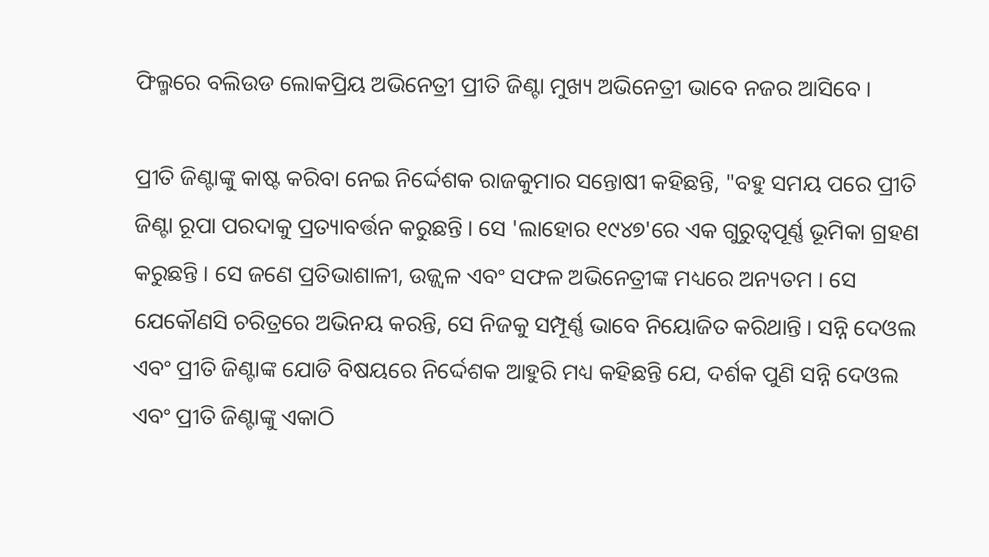ଫିଲ୍ମରେ ବଲିଉଡ ଲୋକପ୍ରିୟ ଅଭିନେତ୍ରୀ ପ୍ରୀତି ଜିଣ୍ଟା ମୁଖ୍ୟ ଅଭିନେତ୍ରୀ ଭାବେ ନଜର ଆସିବେ ।

ପ୍ରୀତି ଜିଣ୍ଟାଙ୍କୁ କାଷ୍ଟ କରିବା ନେଇ ନିର୍ଦ୍ଦେଶକ ରାଜକୁମାର ସନ୍ତୋଷୀ କହିଛନ୍ତି, "ବହୁ ସମୟ ପରେ ପ୍ରୀତି ଜିଣ୍ଟା ରୂପା ପରଦାକୁ ପ୍ରତ୍ୟାବର୍ତ୍ତନ କରୁଛନ୍ତି । ସେ 'ଲାହୋର ୧୯୪୭'ରେ ଏକ ଗୁରୁତ୍ୱପୂର୍ଣ୍ଣ ଭୂମିକା ଗ୍ରହଣ କରୁଛନ୍ତି । ସେ ଜଣେ ପ୍ରତିଭାଶାଳୀ, ଉଜ୍ଜ୍ୱଳ ଏବଂ ସଫଳ ଅଭିନେତ୍ରୀଙ୍କ ମଧ୍ୟରେ ଅନ୍ୟତମ । ସେ ଯେକୌଣସି ଚରିତ୍ରରେ ଅଭିନୟ କରନ୍ତି, ସେ ନିଜକୁ ସମ୍ପୂର୍ଣ୍ଣ ଭାବେ ନିୟୋଜିତ କରିଥାନ୍ତି । ସନ୍ନି ଦେଓଲ ଏବଂ ପ୍ରୀତି ଜିଣ୍ଟାଙ୍କ ଯୋଡି ବିଷୟରେ ନିର୍ଦ୍ଦେଶକ ଆହୁରି ମଧ୍ୟ କହିଛନ୍ତି ଯେ, ଦର୍ଶକ ପୁଣି ସନ୍ନି ଦେଓଲ ଏବଂ ପ୍ରୀତି ଜିଣ୍ଟାଙ୍କୁ ଏକାଠି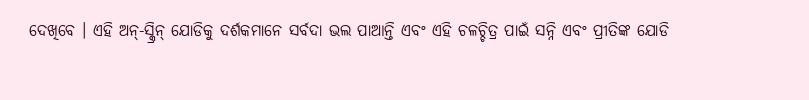ଦେଖିବେ । ଏହି ଅନ୍-ସ୍କ୍ରିନ୍ ଯୋଡିକୁ ଦର୍ଶକମାନେ ସର୍ବଦା ଭଲ ପାଆନ୍ତି ଏବଂ ଏହି ଚଳଚ୍ଚିତ୍ର ପାଇଁ ସନ୍ନି ଏବଂ ପ୍ରୀତିଙ୍କ ଯୋଡି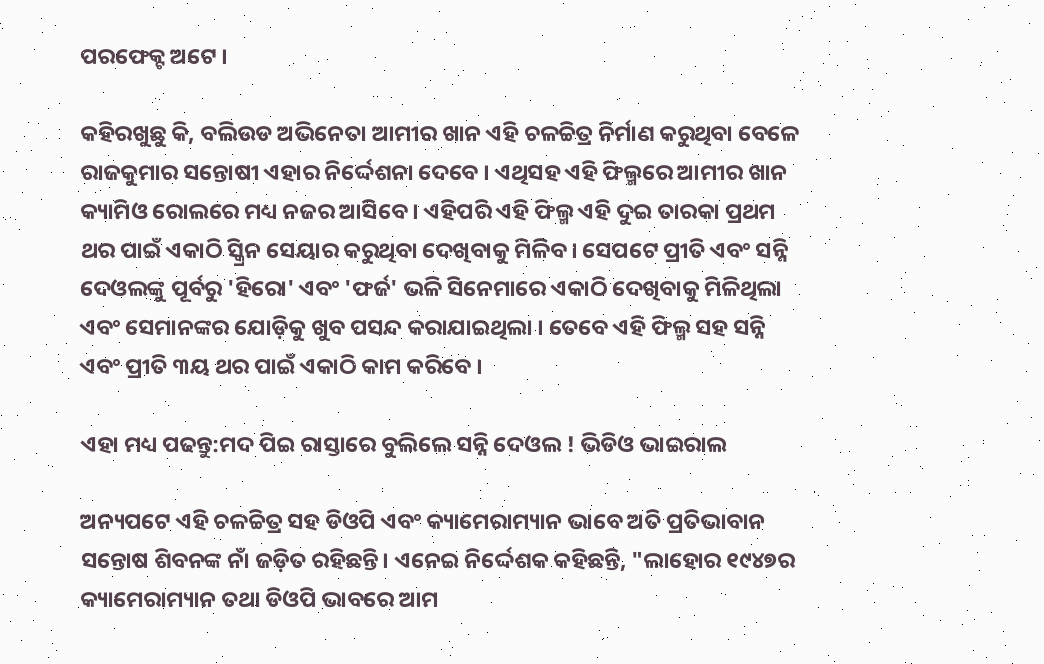ପରଫେକ୍ଟ ଅଟେ ।

କହିରଖୁଛୁ କି, ବଲିଉଡ ଅଭିନେତା ଆମୀର ଖାନ ଏହି ଚଳଚ୍ଚିତ୍ର ନିର୍ମାଣ କରୁଥିବା ବେଳେ ରାଜକୁମାର ସନ୍ତୋଷୀ ଏହାର ନିର୍ଦ୍ଦେଶନା ଦେବେ । ଏଥିସହ ଏହି ଫିଲ୍ମରେ ଆମୀର ଖାନ କ୍ୟାମିଓ ରୋଲରେ ମଧ୍ୟ ନଜର ଆସିବେ । ଏହିପରି ଏହି ଫିଲ୍ମ ଏହି ଦୁଇ ତାରକା ପ୍ରଥମ ଥର ପାଇଁ ଏକାଠି ସ୍କ୍ରିନ ସେୟାର କରୁଥିବା ଦେଖିବାକୁ ମିଳିବ। ସେପଟେ ପ୍ରୀତି ଏବଂ ସନ୍ନି ଦେଓଲଙ୍କୁ ପୂର୍ବରୁ 'ହିରୋ' ଏବଂ 'ଫର୍ଜ' ଭଳି ସିନେମାରେ ଏକାଠି ଦେଖିବାକୁ ମିଳିଥିଲା ଏବଂ ସେମାନଙ୍କର ଯୋଡ଼ିକୁ ଖୁବ ପସନ୍ଦ କରାଯାଇଥିଲା । ତେବେ ଏହି ଫିଲ୍ମ ସହ ସନ୍ନି ଏବଂ ପ୍ରୀତି ୩ୟ ଥର ପାଇଁ ଏକାଠି କାମ କରିବେ ।

ଏହା ମଧ୍ୟ ପଢନ୍ତୁ:ମଦ ପିଇ ରାସ୍ତାରେ ବୁଲିଲେ ସନ୍ନି ଦେଓଲ ! ଭିଡିଓ ଭାଇରାଲ

ଅନ୍ୟପଟେ ଏହି ଚଳଚ୍ଚିତ୍ର ସହ ଡିଓପି ଏବଂ କ୍ୟାମେରାମ୍ୟାନ ଭାବେ ଅତି ପ୍ରତିଭାବାନ ସନ୍ତୋଷ ଶିବନଙ୍କ ନାଁ ଜଡ଼ିତ ରହିଛନ୍ତି। ଏନେଇ ନିର୍ଦ୍ଦେଶକ କହିଛନ୍ତି, "ଲାହୋର ୧୯୪୭ର କ୍ୟାମେରାମ୍ୟାନ ତଥା ଡିଓପି ଭାବରେ ଆମ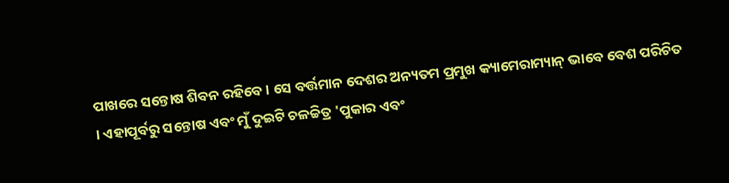ପାଖରେ ସନ୍ତୋଷ ଶିବନ ରହିବେ । ସେ ବର୍ତ୍ତମାନ ଦେଶର ଅନ୍ୟତମ ପ୍ରମୁଖ କ୍ୟାମେରାମ୍ୟାନ୍ ଭାବେ ବେଶ ପରିଚିତ । ଏହାପୂର୍ବରୁ ସନ୍ତୋଷ ଏବଂ ମୁଁ ଦୁଇଟି ଚଳଚ୍ଚିତ୍ର 'ପୁକାର ଏବଂ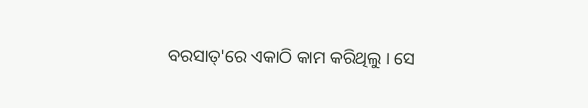ବରସାତ୍'ରେ ଏକାଠି କାମ କରିଥିଲୁ । ସେ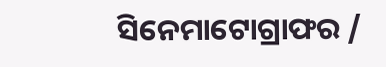ସିନେମାଟୋଗ୍ରାଫର /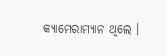କ୍ୟାମେରାମ୍ୟାନ ଥିଲେ ।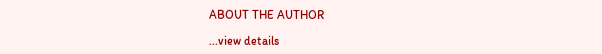ABOUT THE AUTHOR

...view details